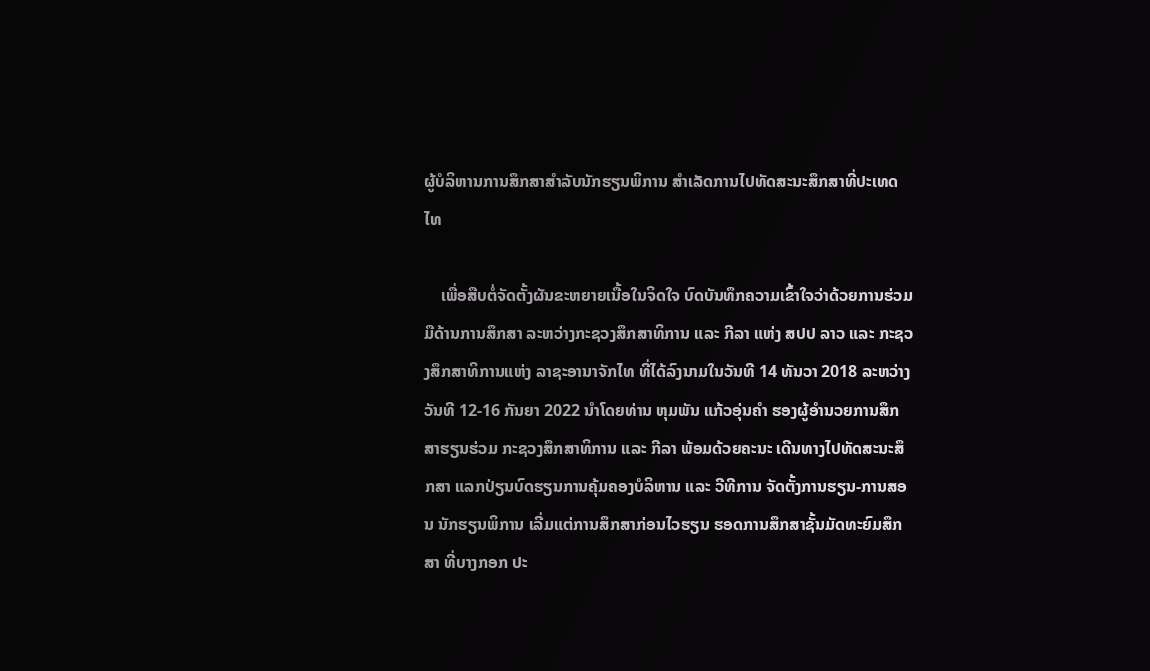ຜູ້ບໍລິຫານການສຶກສາສຳລັບນັກຮຽນພິການ ສໍາເລັດການໄປທັດສະນະສຶກສາທີ່ປະເທດໄທ

    ເພື່ອສືບຕໍ່ຈັດຕັ້ງຜັນຂະຫຍາຍເນື້ອໃນຈິດໃຈ ບົດບັນທຶກຄວາມເຂົ້າໃຈວ່າດ້ວຍການຮ່ວມມືດ້ານການສຶກສາ ລະຫວ່າງກະຊວງສຶກສາທິການ ແລະ ກີລາ ແຫ່ງ ສປປ ລາວ ແລະ ກະຊວງສຶກສາທິການແຫ່ງ ລາຊະອານາຈັກໄທ ທີ່ໄດ້ລົງນາມໃນວັນທີ 14 ທັນວາ 2018 ລະຫວ່າງວັນທີ 12-16 ກັນຍາ 2022 ນຳໂດຍທ່ານ ຫຸມພັນ ແກ້ວອຸ່ນຄຳ ຮອງຜູ້ອຳນວຍການສຶກສາຮຽນຮ່ວມ ກະຊວງສຶກສາທິການ ແລະ ກີລາ ພ້ອມດ້ວຍຄະນະ ເດີນທາງໄປທັດສະນະສຶກສາ ແລກປ່ຽນບົດຮຽນການຄຸ້ມຄອງບໍລິຫານ ແລະ ວີທີການ ຈັດຕັ້ງການຮຽນ-ການສອນ ນັກຮຽນພິການ ເລີ່ມແຕ່ການສຶກສາກ່ອນໄວຮຽນ ຮອດການສຶກສາຊັ້ນມັດທະຍົມສຶກສາ ທີ່ບາງກອກ ປະ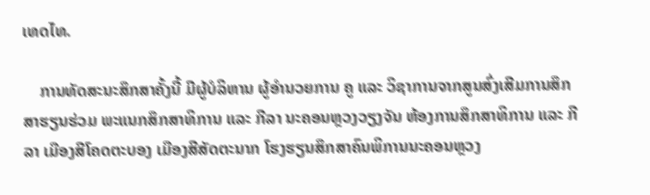ເທດໄທ.

    ການທັດສະນະສຶກສາຄັ້ງນີ້ ມີຜູ້ບໍລິຫານ ຜູ້ອຳນວຍການ ຄູ ແລະ ວິຊາການຈາກສູນສົ່ງເສີມການສຶກສາຮຽນຮ່ວມ ພະແນກສຶກສາທິການ ແລະ ກີລາ ນະຄອນຫຼວງວຽງຈັນ ຫ້ອງການສຶກສາທິການ ແລະ ກີລາ ເມືອງສີໂຄດຕະບອງ ເມືອງສີສັດຕະນາກ ໂຮງຮຽນສຶກສາຄົນພິການນະຄອນຫຼວງ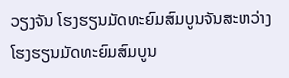ວຽງຈັນ ໂຮງຮຽນມັດທະຍົມສົມບູນຈັນສະຫວ່າງ ໂຮງຮຽນມັດທະຍົມສົມບູນ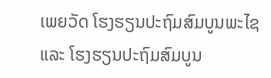ເພຍວັດ ໂຮງຮຽນປະຖົມສົມບູນພະໄຊ  ແລະ ໂຮງຮຽນປະຖົມສົມບູນ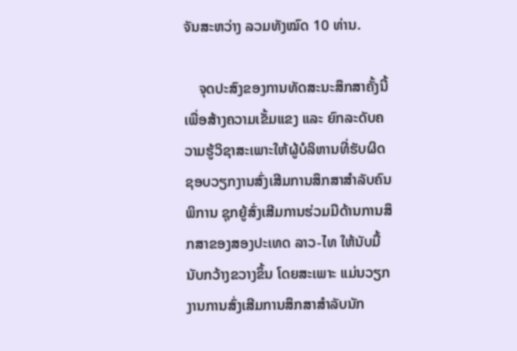ຈັນສະຫວ່າງ ລວມທັງໝົດ 10 ທ່ານ.

    ຈຸດປະສົງຂອງການທັດສະນະສຶກສາຄັ້ງນີ້ ເພື່ອສ້າງຄວາມເຂັ້ມແຂງ ແລະ ຍົກລະດັບຄວາມຮູ້ວິຊາສະເພາະໃຫ້ຜູ້ບໍລິຫານທີ່ຮັບຜິດຊອບວຽກງານສົ່ງເສີມການສຶກສາສຳລັບຄົນພິການ ຊຸກຍູ້ສົ່ງເສີມການຮ່ວມມືດ້ານການສຶກສາຂອງສອງປະເທດ ລາວ-ໄທ ໃຫ້ນັບມື້ນັບກວ້າງຂວາງຂຶ້ນ ໂດຍສະເພາະ ແມ່ນວຽກງານການສົ່ງເສີມການສຶກສາສຳລັບນັກ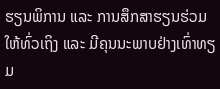ຮຽນພິການ ແລະ ການສຶກສາຮຽນຮ່ວມໃຫ້ທົ່ວເຖິງ ແລະ ມີຄຸນນະພາບຢ່າງເທົ່າທຽມ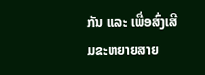ກັນ ແລະ ເພື່ອສົ່ງເສີມຂະຫຍາຍສາຍ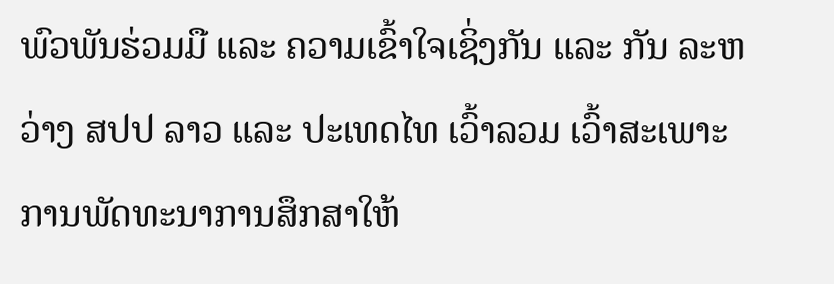ພົວພັນຮ່ວມມື ແລະ ຄວາມເຂົ້າໃຈເຊິ່ງກັນ ແລະ ກັນ ລະຫວ່າງ ສປປ ລາວ ແລະ ປະເທດໄທ ເວົ້າລວມ ເວົ້າສະເພາະ ການພັດທະນາການສຶກສາໃຫ້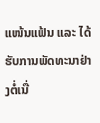ແໜ້ນແຟ້ນ ແລະ ໄດ້ຮັບການພັດທະນາຢ່າງຕໍ່ເນື່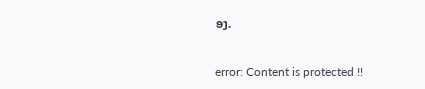ອງ.

error: Content is protected !!